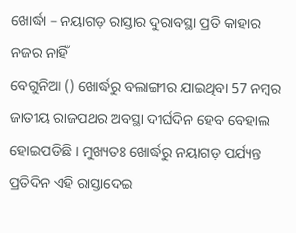ଖୋର୍ଦ୍ଧା – ନୟାଗଡ଼ ରାସ୍ତାର ଦୁରାବସ୍ଥା ପ୍ରତି କାହାର ନଜର ନାହିଁ
ବେଗୁନିଆ () ଖୋର୍ଦ୍ଧରୁ ବଲାଙ୍ଗୀର ଯାଇଥିବା 57 ନମ୍ବର ଜାତୀୟ ରାଜପଥର ଅବସ୍ଥା ଦୀର୍ଘଦିନ ହେବ ବେହାଲ ହୋଇପଡିଛି । ମୁଖ୍ୟତଃ ଖୋର୍ଦ୍ଧରୁ ନୟାଗଡ଼ ପର୍ଯ୍ୟନ୍ତ ପ୍ରତିଦିନ ଏହି ରାସ୍ତାଦେଇ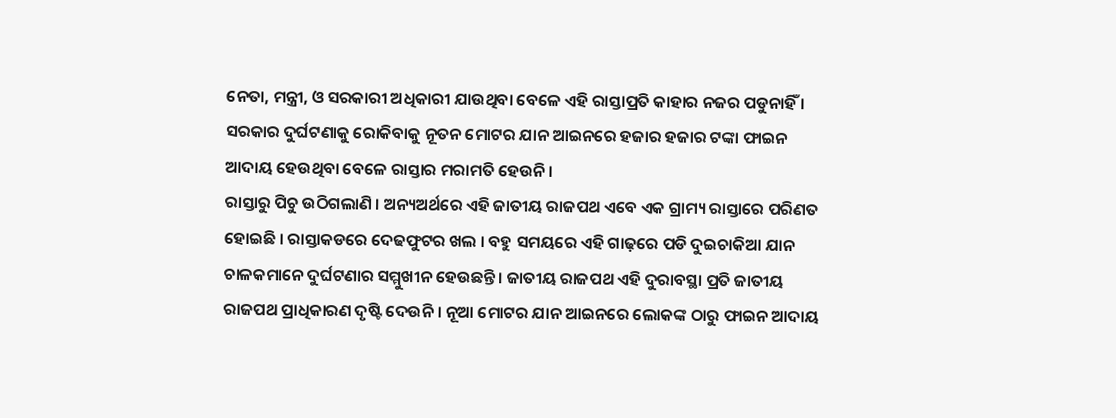ନେତା, ମନ୍ତ୍ରୀ, ଓ ସରକାରୀ ଅଧିକାରୀ ଯାଉଥିବା ବେଳେ ଏହି ରାସ୍ତାପ୍ରତି କାହାର ନଜର ପଡୁନାହିଁ । ସରକାର ଦୁର୍ଘଟଣାକୁ ରୋକିବାକୁ ନୂତନ ମୋଟର ଯାନ ଆଇନରେ ହଜାର ହଜାର ଟଙ୍କା ଫାଇନ ଆଦାୟ ହେଉଥିବା ବେଳେ ରାସ୍ତାର ମରାମତି ହେଉନି ।
ରାସ୍ତାରୁ ପିଚୁ ଉଠିଗଲାଣି । ଅନ୍ୟଅର୍ଥରେ ଏହି ଜାତୀୟ ରାଜପଥ ଏବେ ଏକ ଗ୍ରାମ୍ୟ ରାସ୍ତାରେ ପରିଣତ ହୋଇଛି । ରାସ୍ତାକଡରେ ଦେଢଫୁଟର ଖଲ । ବହୁ ସମୟରେ ଏହି ଗାଢ଼ରେ ପଡି ଦୁଇଚାକିଆ ଯାନ ଚାଳକମାନେ ଦୁର୍ଘଟଣାର ସମ୍ମୁଖୀନ ହେଉଛନ୍ତି । ଜାତୀୟ ରାଜପଥ ଏହି ଦୁରାବସ୍ଥା ପ୍ରତି ଜାତୀୟ ରାଜପଥ ପ୍ରାଧିକାରଣ ଦୃଷ୍ଟି ଦେଉନି । ନୂଆ ମୋଟର ଯାନ ଆଇନରେ ଲୋକଙ୍କ ଠାରୁ ଫାଇନ ଆଦାୟ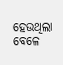ହେଉଥିଲା ବେଳେ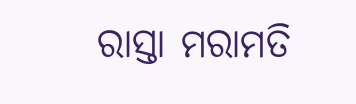ରାସ୍ତା ମରାମତି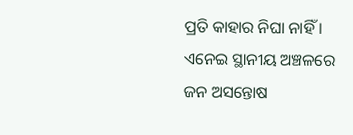ପ୍ରତି କାହାର ନିଘା ନାହିଁ । ଏନେଇ ସ୍ଥାନୀୟ ଅଞ୍ଚଳରେ ଜନ ଅସନ୍ତୋଷ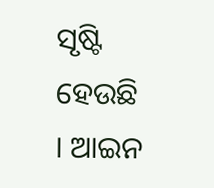ସୃଷ୍ଟି ହେଉଛି । ଆଇନ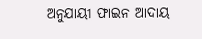ଅନୁଯାୟୀ ଫାଇନ ଆଦାୟ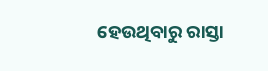ହେଉଥିବାରୁ ରାସ୍ତା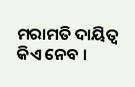ମରାମତି ଦାୟିତ୍ୱ କିଏ ନେବ ।